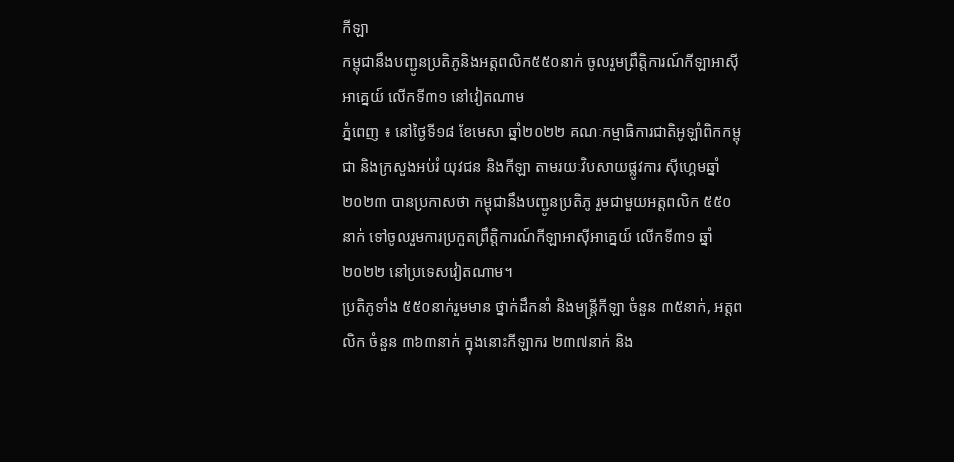កីឡា
កម្ពុជានឹងបញ្ជូនប្រតិភូនិងអត្តពលិក៥៥០នាក់ ចូលរួមព្រឹត្តិការណ៍កីឡាអាស៊ីអាគ្នេយ៍ លើកទី៣១ នៅវៀតណាម
ភ្នំពេញ ៖ នៅថ្ងៃទី១៨ ខែមេសា ឆ្នាំ២០២២ គណៈកម្មាធិការជាតិអូឡាំពិកកម្ពុជា និងក្រសួងអប់រំ យុវជន និងកីឡា តាមរយៈវិបសាយផ្លូវការ ស៊ីហ្គេមឆ្នាំ២០២៣ បានប្រកាសថា កម្ពុជានឹងបញ្ជូនប្រតិភូ រួមជាមួយអត្តពលិក ៥៥០នាក់ ទៅចូលរួមការប្រកួតព្រឹត្តិការណ៍កីឡាអាស៊ីអាគ្នេយ៍ លើកទី៣១ ឆ្នាំ២០២២ នៅប្រទេសវៀតណាម។
ប្រតិភូទាំង ៥៥០នាក់រួមមាន ថ្នាក់ដឹកនាំ និងមន្ត្រីកីឡា ចំនួន ៣៥នាក់, អត្តពលិក ចំនួន ៣៦៣នាក់ ក្នុងនោះកីឡាករ ២៣៧នាក់ និង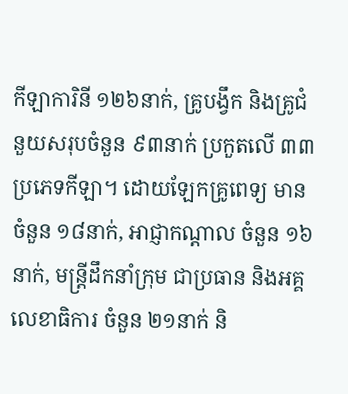កីឡាការិនី ១២៦នាក់, គ្រូបង្វឹក និងគ្រូជំនួយសរុបចំនួន ៩៣នាក់ ប្រកួតលើ ៣៣ប្រភេទកីឡា។ ដោយឡែកគ្រូពេទ្យ មានចំនួន ១៨នាក់, អាជ្ញាកណ្ដាល ចំនួន ១៦នាក់, មន្ត្រីដឹកនាំក្រុម ជាប្រធាន និងអគ្គលេខាធិការ ចំនួន ២១នាក់ និ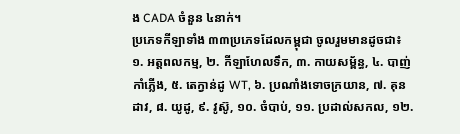ង CADA ចំនួន ៤នាក់។
ប្រភេទកីឡាទាំង ៣៣ប្រភេទដែលកម្ពុជា ចូលរួមមានដូចជា៖
១. អត្តពលកម្ម, ២. កីឡាហែលទឹក, ៣. កាយសម្ព័ន្ធ, ៤. បាញ់កាំភ្លើង, ៥. តេក្វាន់ដូ WT, ៦. ប្រណាំងទោចក្រយាន, ៧. គុនដាវ, ៨. យូដូ, ៩. វូស៊ូ, ១០. ចំបាប់, ១១. ប្រដាល់សកល, ១២.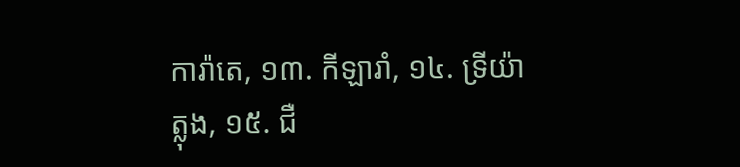ការ៉ាតេ, ១៣. កីឡារាំ, ១៤. ទ្រីយ៉ាត្លុង, ១៥. ជឺ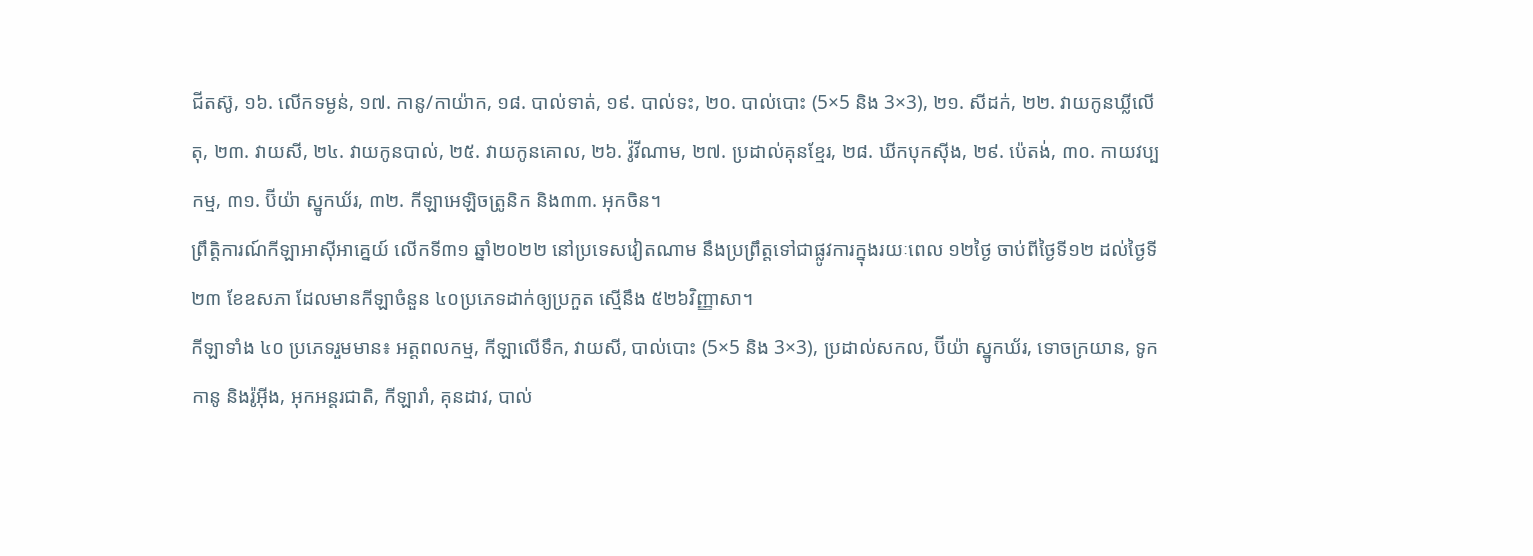ជីតស៊ូ, ១៦. លើកទម្ងន់, ១៧. កានូ/កាយ៉ាក, ១៨. បាល់ទាត់, ១៩. បាល់ទះ, ២០. បាល់បោះ (5×5 និង 3×3), ២១. សីដក់, ២២. វាយកូនឃ្លីលើតុ, ២៣. វាយសី, ២៤. វាយកូនបាល់, ២៥. វាយកូនគោល, ២៦. វ៉ូវីណាម, ២៧. ប្រដាល់គុនខ្មែរ, ២៨. ឃីកបុកស៊ីង, ២៩. ប៉េតង់, ៣០. កាយវប្បកម្ម, ៣១. ប៊ីយ៉ា ស្នូកឃ័រ, ៣២. កីឡាអេឡិចត្រូនិក និង៣៣. អុកចិន។
ព្រឹត្តិការណ៍កីឡាអាស៊ីអាគ្នេយ៍ លើកទី៣១ ឆ្នាំ២០២២ នៅប្រទេសវៀតណាម នឹងប្រព្រឹត្តទៅជាផ្លូវការក្នុងរយៈពេល ១២ថ្ងៃ ចាប់ពីថ្ងៃទី១២ ដល់ថ្ងៃទី២៣ ខែឧសភា ដែលមានកីឡាចំនួន ៤០ប្រភេទដាក់ឲ្យប្រកួត ស្មើនឹង ៥២៦វិញ្ញាសា។
កីឡាទាំង ៤០ ប្រភេទរួមមាន៖ អត្តពលកម្ម, កីឡាលើទឹក, វាយសី, បាល់បោះ (5×5 និង 3×3), ប្រដាល់សកល, ប៊ីយ៉ា ស្នូកឃ័រ, ទោចក្រយាន, ទូកកានូ និងរ៉ូអ៊ីង, អុកអន្តរជាតិ, កីឡារាំ, គុនដាវ, បាល់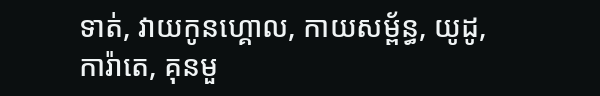ទាត់, វាយកូនហ្គោល, កាយសម្ព័ន្ធ, យូដូ, ការ៉ាតេ, គុនមួ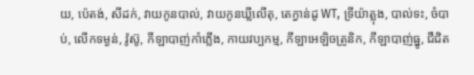យ, ប៉េតង់, សីដក់, វាយកូនបាល់, វាយកូនឃ្លីលើតុ, តេក្វាន់ដូ WT, ទ្រីយ៉ាត្លុង, បាល់ទះ, ចំបាប់, លើកទម្ងន់, វ៉ូស៊ូ, កីឡាបាញ់កាំភ្លើង, កាយវប្បកម្ម, កីឡាអេឡិចត្រូនិក, កីឡាបាញ់ធ្នូ, ជឺជិត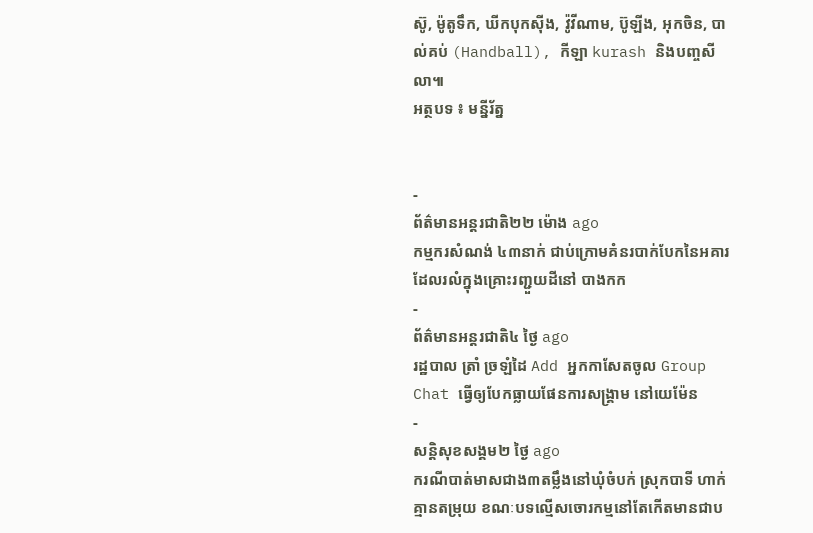ស៊ូ, ម៉ូតូទឹក, ឃីកបុកស៊ីង, វ៉ូវីណាម, ប៊ូឡីង, អុកចិន, បាល់គប់ (Handball), កីឡា kurash និងបញ្ចសីលា៕
អត្ថបទ ៖ មន្នីរ័ត្ន


-
ព័ត៌មានអន្ដរជាតិ២២ ម៉ោង ago
កម្មករសំណង់ ៤៣នាក់ ជាប់ក្រោមគំនរបាក់បែកនៃអគារ ដែលរលំក្នុងគ្រោះរញ្ជួយដីនៅ បាងកក
-
ព័ត៌មានអន្ដរជាតិ៤ ថ្ងៃ ago
រដ្ឋបាល ត្រាំ ច្រឡំដៃ Add អ្នកកាសែតចូល Group Chat ធ្វើឲ្យបែកធ្លាយផែនការសង្គ្រាម នៅយេម៉ែន
-
សន្តិសុខសង្គម២ ថ្ងៃ ago
ករណីបាត់មាសជាង៣តម្លឹងនៅឃុំចំបក់ ស្រុកបាទី ហាក់គ្មានតម្រុយ ខណៈបទល្មើសចោរកម្មនៅតែកើតមានជាប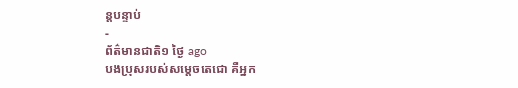ន្តបន្ទាប់
-
ព័ត៌មានជាតិ១ ថ្ងៃ ago
បងប្រុសរបស់សម្ដេចតេជោ គឺអ្នក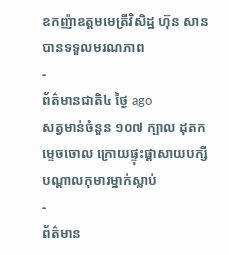ឧកញ៉ាឧត្តមមេត្រីវិសិដ្ឋ ហ៊ុន សាន បានទទួលមរណភាព
-
ព័ត៌មានជាតិ៤ ថ្ងៃ ago
សត្វមាន់ចំនួន ១០៧ ក្បាល ដុតកម្ទេចចោល ក្រោយផ្ទុះផ្ដាសាយបក្សី បណ្តាលកុមារម្នាក់ស្លាប់
-
ព័ត៌មាន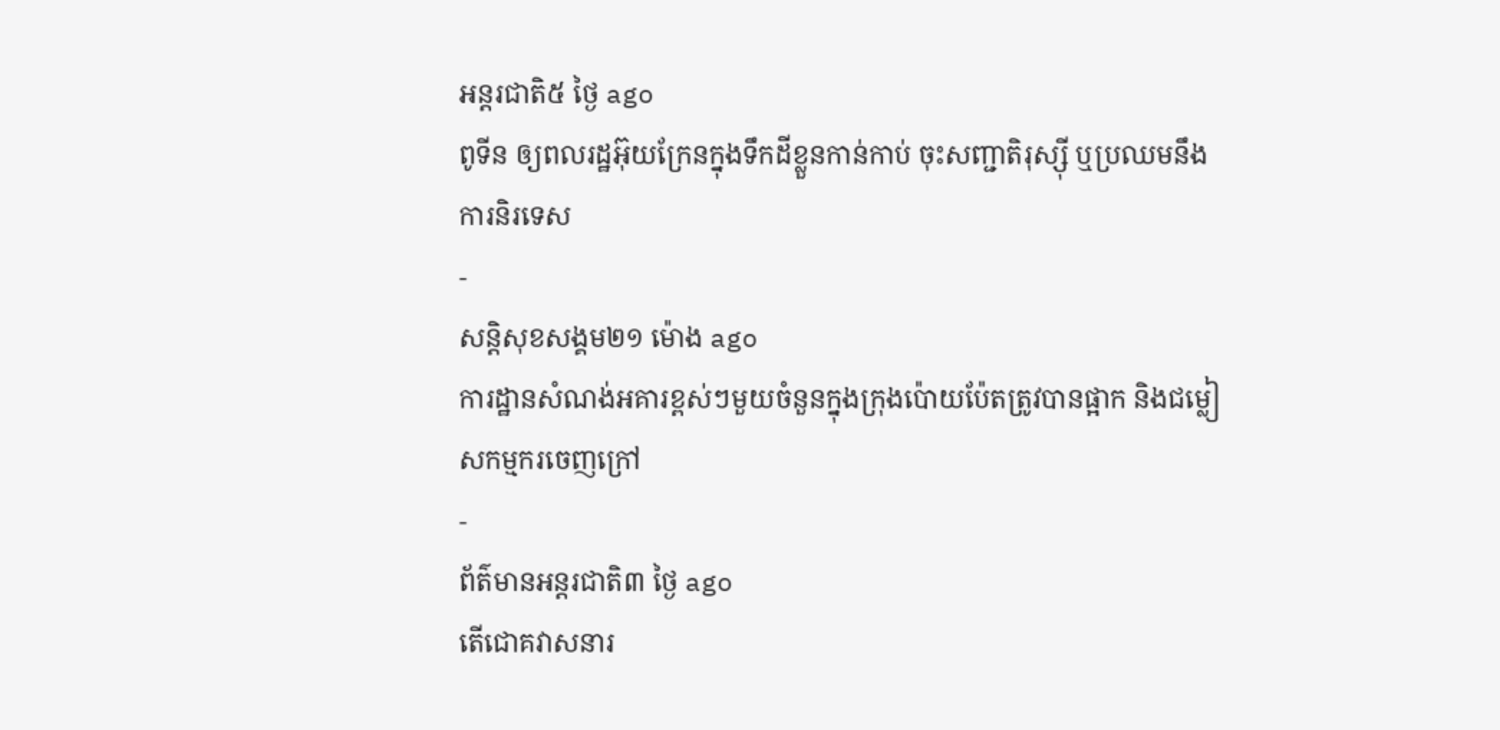អន្ដរជាតិ៥ ថ្ងៃ ago
ពូទីន ឲ្យពលរដ្ឋអ៊ុយក្រែនក្នុងទឹកដីខ្លួនកាន់កាប់ ចុះសញ្ជាតិរុស្ស៊ី ឬប្រឈមនឹងការនិរទេស
-
សន្តិសុខសង្គម២១ ម៉ោង ago
ការដ្ឋានសំណង់អគារខ្ពស់ៗមួយចំនួនក្នុងក្រុងប៉ោយប៉ែតត្រូវបានផ្អាក និងជម្លៀសកម្មករចេញក្រៅ
-
ព័ត៌មានអន្ដរជាតិ៣ ថ្ងៃ ago
តើជោគវាសនារ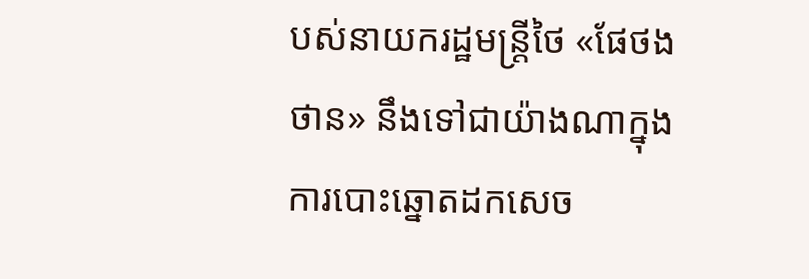បស់នាយករដ្ឋមន្ត្រីថៃ «ផែថងថាន» នឹងទៅជាយ៉ាងណាក្នុងការបោះឆ្នោតដកសេច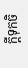ក្តីទុកចិ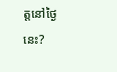ត្តនៅថ្ងៃនេះ?